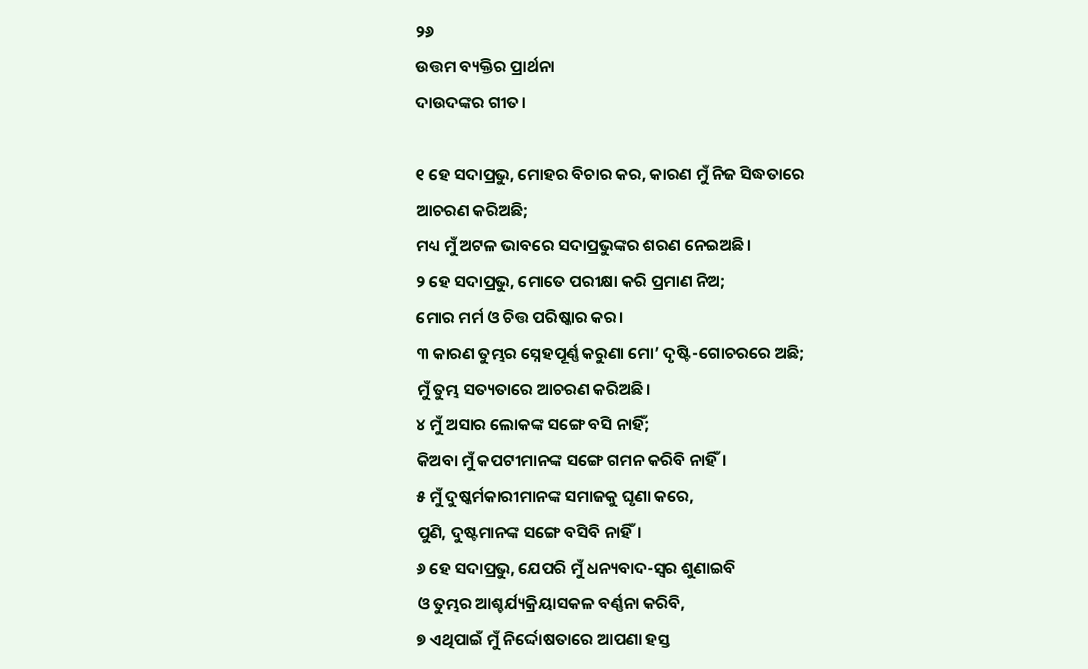୨୬
ଉତ୍ତମ ବ୍ୟକ୍ତିର ପ୍ରାର୍ଥନା
ଦାଉଦଙ୍କର ଗୀତ।

୧ ହେ ସଦାପ୍ରଭୁ, ମୋହର ବିଚାର କର, କାରଣ ମୁଁ ନିଜ ସିଦ୍ଧତାରେ ଆଚରଣ କରିଅଛି;
ମଧ୍ୟ ମୁଁ ଅଟଳ ଭାବରେ ସଦାପ୍ରଭୁଙ୍କର ଶରଣ ନେଇଅଛି।
୨ ହେ ସଦାପ୍ରଭୁ, ମୋତେ ପରୀକ୍ଷା କରି ପ୍ରମାଣ ନିଅ;
ମୋର ମର୍ମ ଓ ଚିତ୍ତ ପରିଷ୍କାର କର।
୩ କାରଣ ତୁମ୍ଭର ସ୍ନେହପୂର୍ଣ୍ଣ କରୁଣା ମୋ’ ଦୃଷ୍ଟି-ଗୋଚରରେ ଅଛି;
ମୁଁ ତୁମ୍ଭ ସତ୍ୟତାରେ ଆଚରଣ କରିଅଛି।
୪ ମୁଁ ଅସାର ଲୋକଙ୍କ ସଙ୍ଗେ ବସି ନାହିଁ;
କିଅବା ମୁଁ କପଟୀମାନଙ୍କ ସଙ୍ଗେ ଗମନ କରିବି ନାହିଁ।
୫ ମୁଁ ଦୁଷ୍କର୍ମକାରୀମାନଙ୍କ ସମାଜକୁ ଘୃଣା କରେ,
ପୁଣି, ଦୁଷ୍ଟମାନଙ୍କ ସଙ୍ଗେ ବସିବି ନାହିଁ।
୬ ହେ ସଦାପ୍ରଭୁ, ଯେପରି ମୁଁ ଧନ୍ୟବାଦ-ସ୍ୱର ଶୁଣାଇବି
ଓ ତୁମ୍ଭର ଆଶ୍ଚର୍ଯ୍ୟକ୍ରିୟାସକଳ ବର୍ଣ୍ଣନା କରିବି,
୭ ଏଥିପାଇଁ ମୁଁ ନିର୍ଦ୍ଦୋଷତାରେ ଆପଣା ହସ୍ତ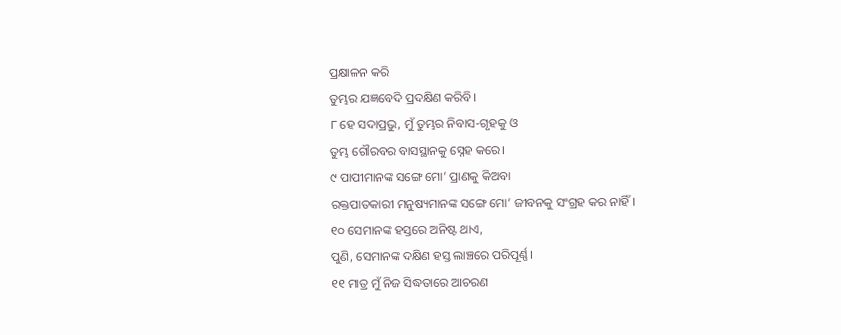ପ୍ରକ୍ଷାଳନ କରି
ତୁମ୍ଭର ଯଜ୍ଞବେଦି ପ୍ରଦକ୍ଷିଣ କରିବି।
୮ ହେ ସଦାପ୍ରଭୁ, ମୁଁ ତୁମ୍ଭର ନିବାସ-ଗୃହକୁ ଓ
ତୁମ୍ଭ ଗୌରବର ବାସସ୍ଥାନକୁ ସ୍ନେହ କରେ।
୯ ପାପୀମାନଙ୍କ ସଙ୍ଗେ ମୋ’ ପ୍ରାଣକୁ କିଅବା
ରକ୍ତପାତକାରୀ ମନୁଷ୍ୟମାନଙ୍କ ସଙ୍ଗେ ମୋ’ ଜୀବନକୁ ସଂଗ୍ରହ କର ନାହିଁ।
୧୦ ସେମାନଙ୍କ ହସ୍ତରେ ଅନିଷ୍ଟ ଥାଏ,
ପୁଣି, ସେମାନଙ୍କ ଦକ୍ଷିଣ ହସ୍ତ ଲାଞ୍ଚରେ ପରିପୂର୍ଣ୍ଣ।
୧୧ ମାତ୍ର ମୁଁ ନିଜ ସିଦ୍ଧତାରେ ଆଚରଣ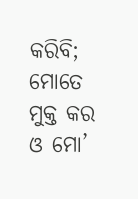କରିବି;
ମୋତେ ମୁକ୍ତ କର ଓ ମୋ’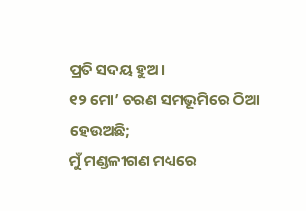ପ୍ରତି ସଦୟ ହୁଅ।
୧୨ ମୋ’ ଚରଣ ସମଭୂମିରେ ଠିଆ ହେଉଅଛି;
ମୁଁ ମଣ୍ଡଳୀଗଣ ମଧ୍ୟରେ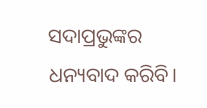ସଦାପ୍ରଭୁଙ୍କର ଧନ୍ୟବାଦ କରିବି।